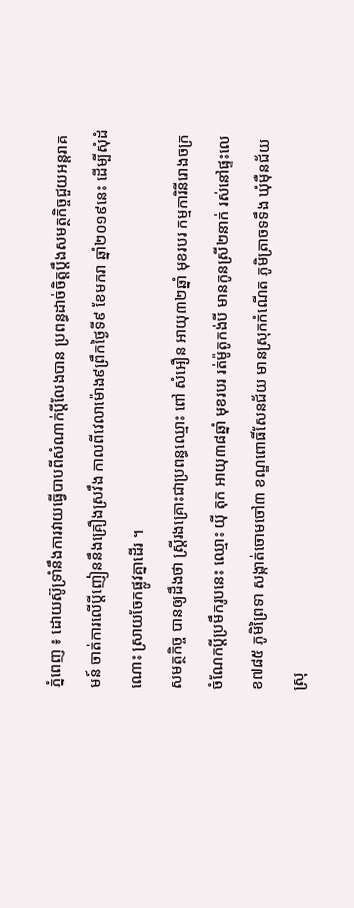ភ្នំពេញ ៖ ដោយស៊ូទ្រាំនឹងការវាយធ្វើបាបពីសំណាក់ប្តីលែងបាន ប្រពន្ធដាច់ចិត្តប្តឹងសមត្ថកិច្ចជួយអន្តរាគមន៍ ចាត់ការលើប្តីញៀននឹងគ្រឿងស្រវឹង កាលពីវេលាម៉ោង៩ព្រឹកថ្ងៃទី៩ ខែមករា ឆ្នាំ២០១៩នេះ ដើម្បីសុំដំណោះ ស្រាយចែកផ្លូវគ្នាដើរ ។
សមត្ថកិច្ច បានឲ្យដឹងថា ស្រ្តីរងគ្រោះជាប្រពន្ធឈ្មោះ ពៅ សំអឿន អាយុ៣២ឆ្នាំ មុខរបរ កម្មការិនីរោងចក្រ ចំណែកប្តីប្រមឹករូបនេះ ឈ្មោះ យ៉ី តុក អាយុ៣៨ឆ្នាំ មុខរបរ រត់ម៉ូតូកង់បី មានកូនស្រី២នាក់ រស់នៅផ្ទះលេខ៧៨៥ ភូមិព្រៃទា សង្កាត់ចោមចៅ៣ ខណ្ឌពោធិ៍សែនជ័យ មានស្រុកកំណើត ភូមិត្រាចទទឹង ឃុំម៉ឺនជ័យ ស្រុ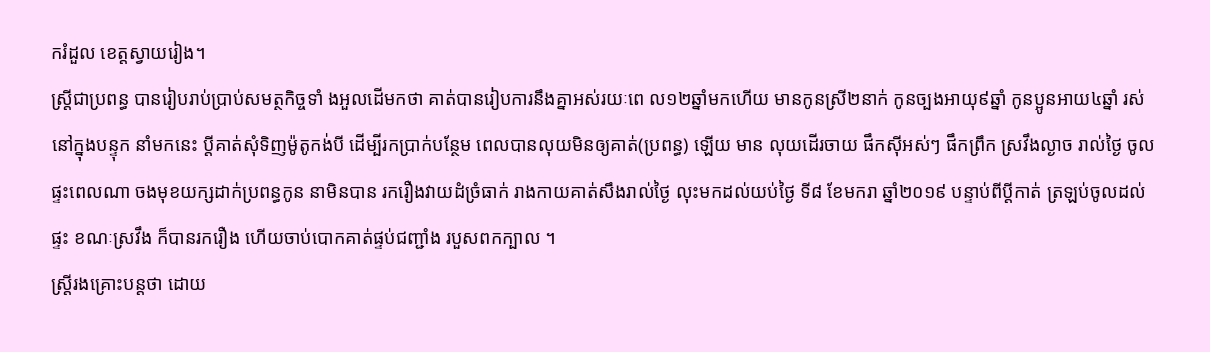ករំដួល ខេត្តស្វាយរៀង។
ស្រ្តីជាប្រពន្ធ បានរៀបរាប់ប្រាប់សមត្ថកិច្ចទាំ ងអួលដើមកថា គាត់បានរៀបការនឹងគ្នាអស់រយៈពេ ល១២ឆ្នាំមកហើយ មានកូនស្រី២នាក់ កូនច្បងអាយុ៩ឆ្នាំ កូនប្អូនអាយ៤ឆ្នាំ រស់នៅក្នុងបន្ទុក នាំមកនេះ ប្តីគាត់សុំទិញម៉ូតូកង់បី ដើម្បីរកប្រាក់បន្ថែម ពេលបានលុយមិនឲ្យគាត់(ប្រពន្ធ) ឡើយ មាន លុយដើរចាយ ផឹកស៊ីអស់ៗ ផឹកព្រឹក ស្រវឹងល្ងាច រាល់ថ្ងៃ ចូលផ្ទះពេលណា ចងមុខយក្សដាក់ប្រពន្ធកូន នាមិនបាន រករឿងវាយដំច្រំធាក់ រាងកាយគាត់សឹងរាល់ថ្ងៃ លុះមកដល់យប់ថ្ងៃ ទី៨ ខែមករា ឆ្នាំ២០១៩ បន្ទាប់ពីប្តីកាត់ ត្រឡប់ចូលដល់ផ្ទះ ខណៈស្រវឹង ក៏បានរករឿង ហើយចាប់បោកគាត់ផ្ទប់ជញ្ជាំង របួសពកក្បាល ។
ស្រ្តីរងគ្រោះបន្តថា ដោយ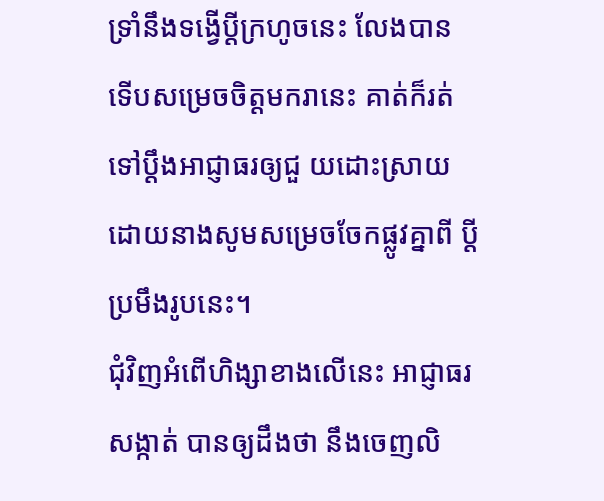ទ្រាំនឹងទង្វើប្ដីក្រហូចនេះ លែងបាន ទើបសម្រេចចិត្តមករានេះ គាត់ក៏រត់ទៅប្តឹងអាជ្ញាធរឲ្យជួ យដោះស្រាយ ដោយនាងសូមសម្រេចចែកផ្លូវគ្នាពី ប្ដីប្រមឹងរូបនេះ។
ជុំវិញអំពើហិង្សាខាងលើនេះ អាជ្ញាធរសង្កាត់ បានឲ្យដឹងថា នឹងចេញលិ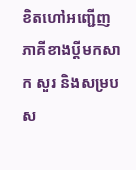ខិតហៅអញ្ជើញ ភាគីខាងប្តីមកសាក សួរ និងសម្របស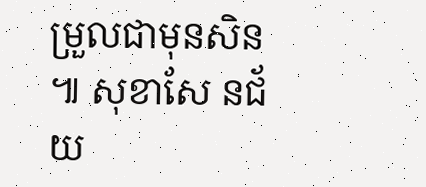ម្រួលជាមុនសិន ៕ សុខាសែ នជ័យ